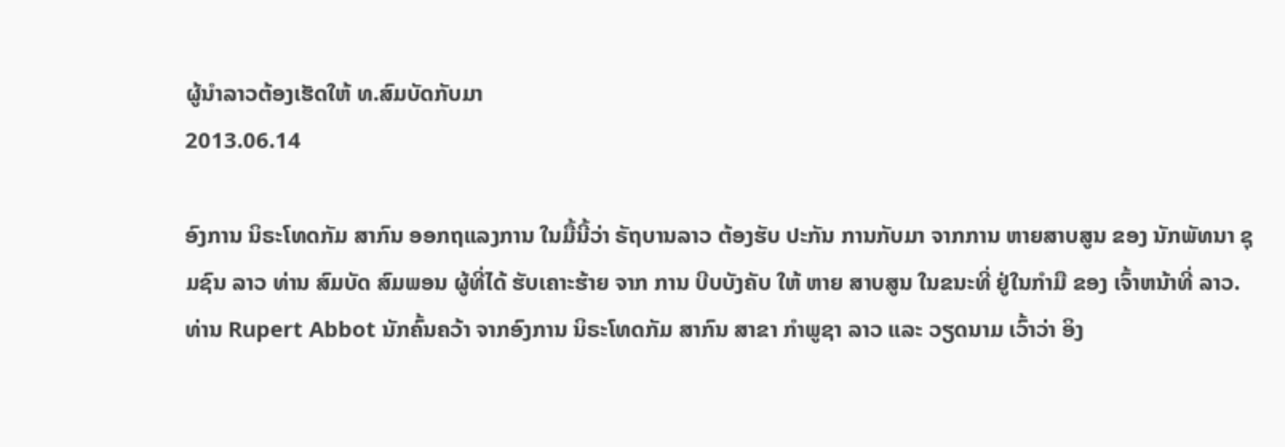ຜູ້ນໍາລາວຕ້ອງເຮັດໃຫ້ ທ.ສົມບັດກັບມາ
2013.06.14

ອົງການ ນິຣະໂທດກັມ ສາກົນ ອອກຖແລງການ ໃນມື້ນີ້ວ່າ ຣັຖບານລາວ ຕ້ອງຮັບ ປະກັນ ການກັບມາ ຈາກການ ຫາຍສາບສູນ ຂອງ ນັກພັທນາ ຊຸມຊົນ ລາວ ທ່ານ ສົມບັດ ສົມພອນ ຜູ້ທີ່ໄດ້ ຮັບເຄາະຮ້າຍ ຈາກ ການ ບີບບັງຄັບ ໃຫ້ ຫາຍ ສາບສູນ ໃນຂນະທີ່ ຢູ່ໃນກຳມື ຂອງ ເຈົ້າຫນ້າທີ່ ລາວ.
ທ່ານ Rupert Abbot ນັກຄົ້ນຄວ້າ ຈາກອົງການ ນິຣະໂທດກັມ ສາກົນ ສາຂາ ກຳພູຊາ ລາວ ແລະ ວຽດນາມ ເວົ້າວ່າ ອິງ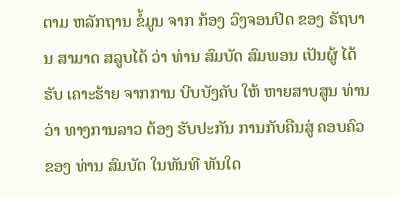ຕາມ ຫລັກຖານ ຂໍ້ມູນ ຈາກ ກ້ອງ ວົງຈອນປິດ ຂອງ ຣັຖບານ ສາມາດ ສລູບໄດ້ ວ່າ ທ່ານ ສົມບັດ ສົມພອນ ເປັນຜູ້ ໄດ້ຮັບ ເຄາະຮ້າຍ ຈາກການ ບີບບັງຄັບ ໃຫ້ ຫາຍສາບສູນ ທ່ານວ່າ ທາງການລາວ ຕ້ອງ ຮັບປະກັນ ການກັບຄືນສູ່ ຄອບຄົວ ຂອງ ທ່ານ ສົມບັດ ໃນທັນທີ ທັນໃດ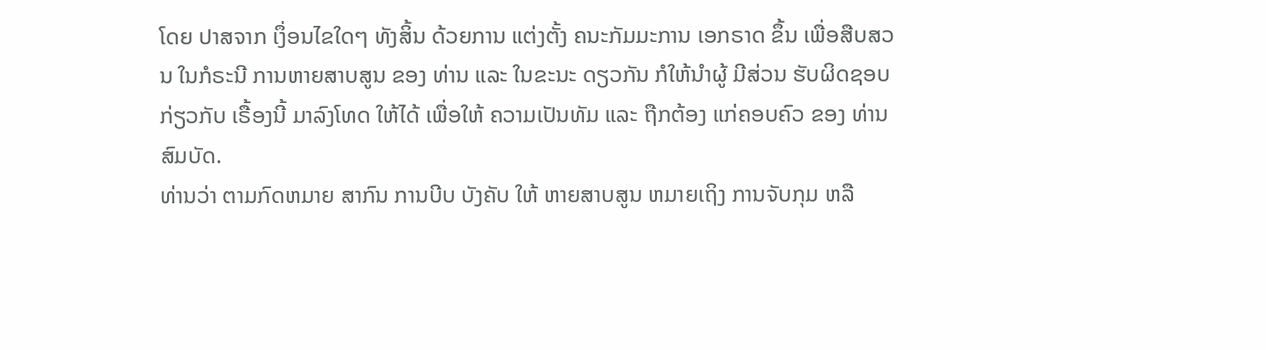ໂດຍ ປາສຈາກ ເງຶ່ອນໄຂໃດໆ ທັງສິ້ນ ດ້ວຍການ ແຕ່ງຕັ້ງ ຄນະກັມມະການ ເອກຣາດ ຂຶ້ນ ເພື່ອສືບສວນ ໃນກໍຣະນີ ການຫາຍສາບສູນ ຂອງ ທ່ານ ແລະ ໃນຂະນະ ດຽວກັນ ກໍໃຫ້ນຳຜູ້ ມີສ່ວນ ຮັບຜິດຊອບ ກ່ຽວກັບ ເຣື້ອງນີ້ ມາລົງໂທດ ໃຫ້ໄດ້ ເພື່ອໃຫ້ ຄວາມເປັນທັມ ແລະ ຖືກຕ້ອງ ແກ່ຄອບຄົວ ຂອງ ທ່ານ ສົມບັດ.
ທ່ານວ່າ ຕາມກົດຫມາຍ ສາກົນ ການບີບ ບັງຄັບ ໃຫ້ ຫາຍສາບສູນ ຫມາຍເຖິງ ການຈັບກຸມ ຫລື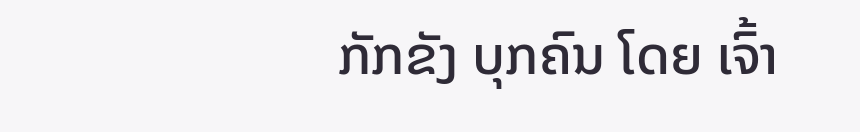ກັກຂັງ ບຸກຄົນ ໂດຍ ເຈົ້າ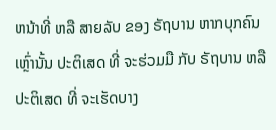ຫນ້າທີ່ ຫລື ສາຍລັບ ຂອງ ຣັຖບານ ຫາກບຸກຄົນ ເຫຼົ່ານັ້ນ ປະຕິເສດ ທີ່ ຈະຮ່ວມມື ກັບ ຣັຖບານ ຫລື ປະຕິເສດ ທີ່ ຈະເຮັດບາງ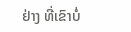ຢ່າງ ທີ່ເຂົາບໍ່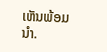ເຫັນພ້ອມນໍາ.